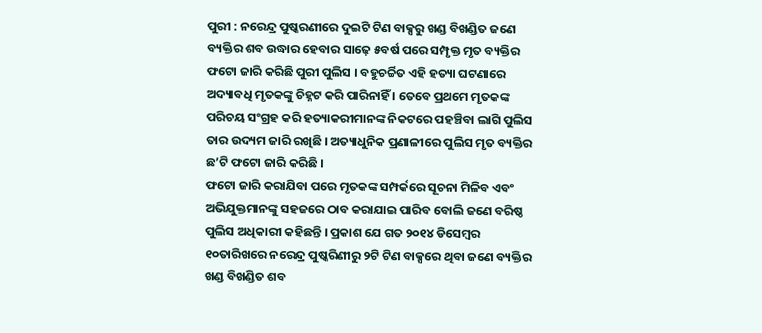ପୁରୀ : ନରେନ୍ଦ୍ର ପୁଷ୍କରଣୀରେ ଦୁଇଟି ଟିଣ ବାକ୍ସରୁ ଖଣ୍ଡ ବିଖଣ୍ଡିତ ଜଣେ ବ୍ୟକ୍ତିର ଶବ ଉଦ୍ଧାର ହେବାର ସାଢ଼େ ୫ବର୍ଷ ପରେ ସମ୍ପୃକ୍ତ ମୃତ ବ୍ୟକ୍ତିର ଫଟୋ ଜାରି କରିଛି ପୁରୀ ପୁଲିସ । ବହୁଚର୍ଚ୍ଚିତ ଏହି ହତ୍ୟା ଘଟଣାରେ ଅଦ୍ୟାବଧି ମୃତକଙ୍କୁ ଚିହ୍ନଟ କରି ପାରିନାହିଁ । ତେବେ ପ୍ରଥମେ ମୃତକଙ୍କ ପରିଚୟ ସଂଗ୍ରହ କରି ହତ୍ୟାକରୀମାନଙ୍କ ନିକଟରେ ପହଞ୍ଚିବା ଲାଗି ପୁଲିସ ତାର ଉଦ୍ୟମ ଜାରି ରଖିଛି । ଅତ୍ୟାଧୁନିକ ପ୍ରଣାଳୀରେ ପୁଲିସ ମୃତ ବ୍ୟକ୍ତିର ଛ’ଟି ଫଟୋ ଜାରି କରିଛି ।
ଫଟୋ ଜାରି କରାଯିବା ପରେ ମୃତକଙ୍କ ସମ୍ପର୍କରେ ସୂଚନା ମିଳିବ ଏବଂ ଅଭିଯୁକ୍ତମାନଙ୍କୁ ସହଜରେ ଠାବ କରାଯାଇ ପାରିବ ବୋଲି ଜଣେ ବରିଷ୍ଠ ପୁଲିସ ଅଧିକାରୀ କହିଛନ୍ତି । ପ୍ରକାଶ ଯେ ଗତ ୨୦୧୪ ଡିସେମ୍ବର ୧୦ତାରିଖରେ ନରେନ୍ଦ୍ର ପୁଷ୍କରିଣୀରୁ ୨ଟି ଟିଣ ବାକ୍ସରେ ଥିବା ଜଣେ ବ୍ୟକ୍ତିର ଖଣ୍ଡ ବିଖଣ୍ଡିତ ଶବ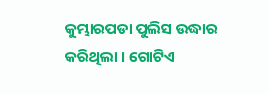କୁମ୍ଭାରପଡା ପୁଲିସ ଉଦ୍ଧାର କରିଥିଲା । ଗୋଟିଏ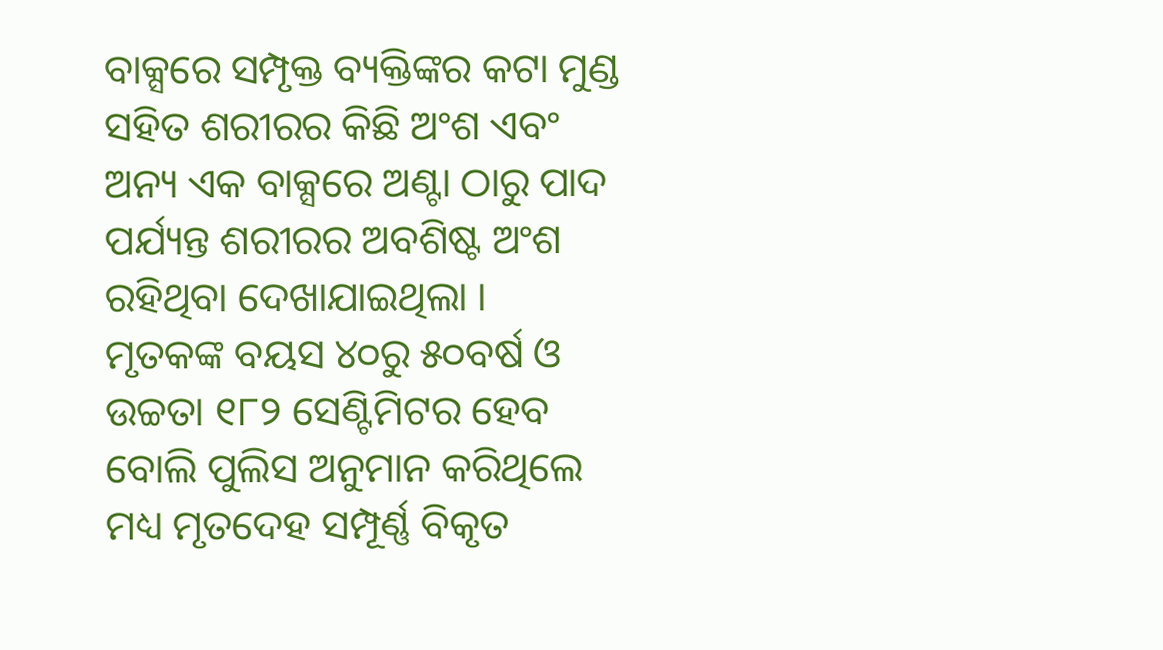ବାକ୍ସରେ ସମ୍ପୃକ୍ତ ବ୍ୟକ୍ତିଙ୍କର କଟା ମୁଣ୍ଡ ସହିତ ଶରୀରର କିଛି ଅଂଶ ଏବଂ ଅନ୍ୟ ଏକ ବାକ୍ସରେ ଅଣ୍ଟା ଠାରୁ ପାଦ ପର୍ଯ୍ୟନ୍ତ ଶରୀରର ଅବଶିଷ୍ଟ ଅଂଶ ରହିଥିବା ଦେଖାଯାଇଥିଲା ।
ମୃତକଙ୍କ ବୟସ ୪୦ରୁ ୫୦ବର୍ଷ ଓ ଉଚ୍ଚତା ୧୮୨ ସେଣ୍ଟିମିଟର ହେବ ବୋଲି ପୁଲିସ ଅନୁମାନ କରିଥିଲେ ମଧ୍ୟ ମୃତଦେହ ସମ୍ପୂର୍ଣ୍ଣ ବିକୃତ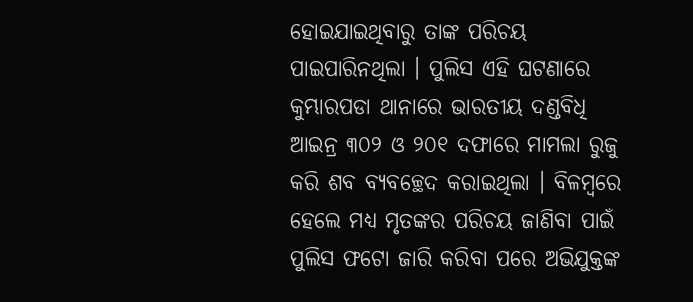ହୋଇଯାଇଥିବାରୁ ତାଙ୍କ ପରିଚୟ ପାଇପାରିନଥିଲା । ପୁଲିସ ଏହି ଘଟଣାରେ କୁମ୍ଭାରପଡା ଥାନାରେ ଭାରତୀୟ ଦଣ୍ଡବିଧି ଆଇନ୍ର ୩୦୨ ଓ ୨୦୧ ଦଫାରେ ମାମଲା ରୁଜୁ କରି ଶବ ବ୍ୟବଚ୍ଛେଦ କରାଇଥିଲା । ବିଳମ୍ବରେ ହେଲେ ମଧ୍ୟ ମୃତଙ୍କର ପରିଚୟ ଜାଣିବା ପାଇଁ ପୁଲିସ ଫଟୋ ଜାରି କରିବା ପରେ ଅଭିଯୁକ୍ତଙ୍କ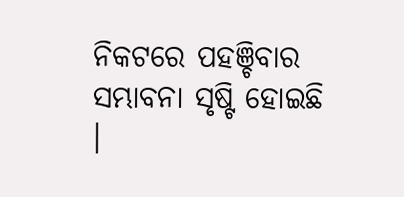ନିକଟରେ ପହଞ୍ଚିବାର ସମ୍ଭାବନା ସୃଷ୍ଟି ହୋଇଛି ।